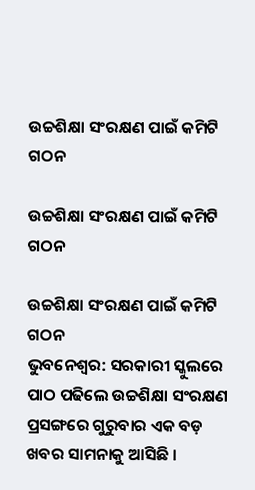ଉଚ୍ଚଶିକ୍ଷା ସଂରକ୍ଷଣ ପାଇଁ କମିଟି ଗଠନ

ଉଚ୍ଚଶିକ୍ଷା ସଂରକ୍ଷଣ ପାଇଁ କମିଟି ଗଠନ

ଉଚ୍ଚଶିକ୍ଷା ସଂରକ୍ଷଣ ପାଇଁ କମିଟି ଗଠନ
ଭୁବନେଶ୍ୱର: ସରକାରୀ ସ୍କୁଲରେ ପାଠ ପଢିଲେ ଉଚ୍ଚଶିକ୍ଷା ସଂରକ୍ଷଣ ପ୍ରସଙ୍ଗରେ ଗୁରୁବାର ଏକ ବଡ଼ ଖବର ସାମନାକୁ ଆସିଛି ।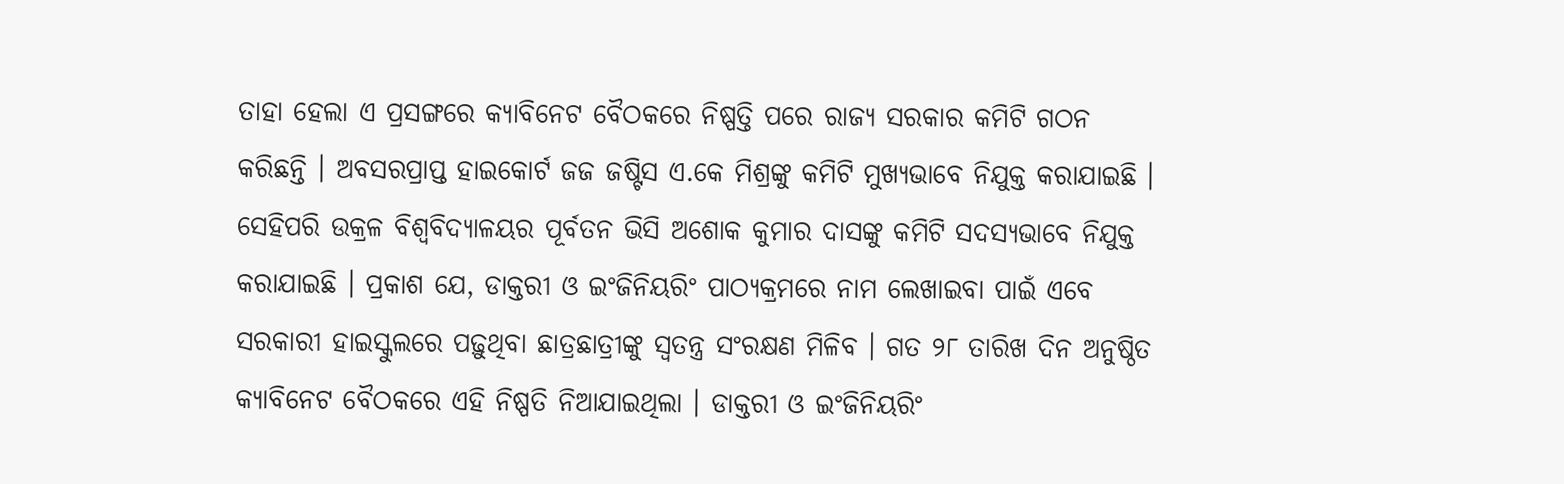ତାହା ହେଲା ଏ ପ୍ରସଙ୍ଗରେ କ୍ୟାବିନେଟ ବୈଠକରେ ନିଷ୍ପତ୍ତି ପରେ ରାଜ୍ୟ ସରକାର କମିଟି ଗଠନ କରିଛନ୍ତି । ଅବସରପ୍ରାପ୍ତ ହାଇକୋର୍ଟ ଜଜ ଜଷ୍ଟିସ ଏ.କେ ମିଶ୍ରଙ୍କୁ କମିଟି ମୁଖ୍ୟଭାବେ ନିଯୁକ୍ତ କରାଯାଇଛି । ସେହିପରି ଉକ୍ରଳ ବିଶ୍ୱବିଦ୍ୟାଳୟର ପୂର୍ବତନ ଭିସି ଅଶୋକ କୁମାର ଦାସଙ୍କୁ କମିଟି ସଦସ୍ୟଭାବେ ନିଯୁକ୍ତ କରାଯାଇଛି । ପ୍ରକାଶ ଯେ, ଡାକ୍ତରୀ ଓ ଇଂଜିନିୟରିଂ ପାଠ୍ୟକ୍ରମରେ ନାମ ଲେଖାଇବା ପାଇଁ ଏବେ ସରକାରୀ ହାଇସ୍କୁଲରେ ପଢ଼ୁଥିବା ଛାତ୍ରଛାତ୍ରୀଙ୍କୁ ସ୍ୱତନ୍ତ୍ର ସଂରକ୍ଷଣ ମିଳିବ । ଗତ ୨୮ ତାରିଖ ଦିନ ଅନୁଷ୍ଠିତ କ୍ୟାବିନେଟ ବୈଠକରେ ଏହି ନିଷ୍ପତି ନିଆଯାଇଥିଲା । ଡାକ୍ତରୀ ଓ ଇଂଜିନିୟରିଂ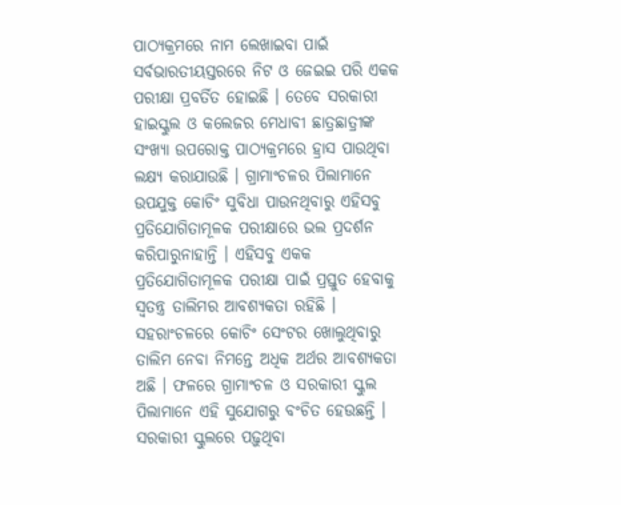ପାଠ୍ୟକ୍ରମରେ ନାମ ଲେଖାଇବା ପାଇଁ ସର୍ବଭାରତୀୟସ୍ତରରେ ନିଟ ଓ ଜେଇଇ ପରି ଏକକ ପରୀକ୍ଷା ପ୍ରବର୍ତିତ ହୋଇଛି । ତେବେ ସରକାରୀ ହାଇସ୍କୁଲ ଓ କଲେଜର ମେଧାବୀ ଛାତ୍ରଛାତ୍ରୀଙ୍କ ସଂଖ୍ୟା ଉପରୋକ୍ତ ପାଠ୍ୟକ୍ରମରେ ହ୍ରାସ ପାଉଥିବା ଲକ୍ଷ୍ୟ କରାଯାଉଛି । ଗ୍ରାମାଂଚଳର ପିଲାମାନେ ଉପଯୁକ୍ତ କୋଚିଂ ସୁବିଧା ପାଉନଥିବାରୁ ଏହିସବୁ ପ୍ରତିଯୋଗିତାମୂଳକ ପରୀକ୍ଷାରେ ଭଲ ପ୍ରଦର୍ଶନ କରିପାରୁନାହାନ୍ତି । ଏହିସବୁ ଏକକ ପ୍ରତିଯୋଗିତାମୂଳକ ପରୀକ୍ଷା ପାଇଁ ପ୍ରସ୍ତୁତ ହେବାକୁ ସ୍ୱତନ୍ତ୍ର ତାଲିମର ଆବଶ୍ୟକତା ରହିଛି । ସହରାଂଚଳରେ କୋଚିଂ ସେଂଟର ଖୋଲୁଥିବାରୁ ତାଲିମ ନେବା ନିମନ୍ତେ ଅଧିକ ଅର୍ଥର ଆବଶ୍ୟକତା ଅଛି । ଫଳରେ ଗ୍ରାମାଂଚଳ ଓ ସରକାରୀ ସ୍କୁଲ ପିଲାମାନେ ଏହି ସୁଯୋଗରୁ ବଂଚିତ ହେଉଛନ୍ତି । ସରକାରୀ ସ୍କୁଲରେ ପଢ଼ୁଥିବା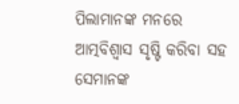ପିଲାମାନଙ୍କ ମନରେ ଆତ୍ମବିଶ୍ୱାସ ସୃଷ୍ଟି କରିବା ସହ ସେମାନଙ୍କ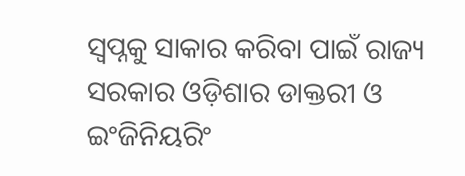ସ୍ୱପ୍ନକୁ ସାକାର କରିବା ପାଇଁ ରାଜ୍ୟ ସରକାର ଓଡ଼ିଶାର ଡାକ୍ତରୀ ଓ ଇଂଜିନିୟରିଂ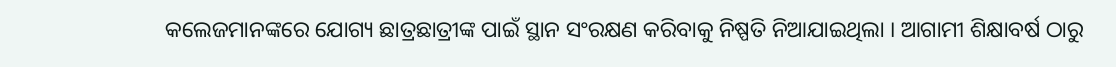କଲେଜମାନଙ୍କରେ ଯୋଗ୍ୟ ଛାତ୍ରଛାତ୍ରୀଙ୍କ ପାଇଁ ସ୍ଥାନ ସଂରକ୍ଷଣ କରିବାକୁ ନିଷ୍ପତି ନିଆଯାଇଥିଲା । ଆଗାମୀ ଶିକ୍ଷାବର୍ଷ ଠାରୁ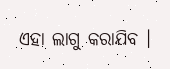ଏହା ଲାଗୁ କରାଯିବ ।